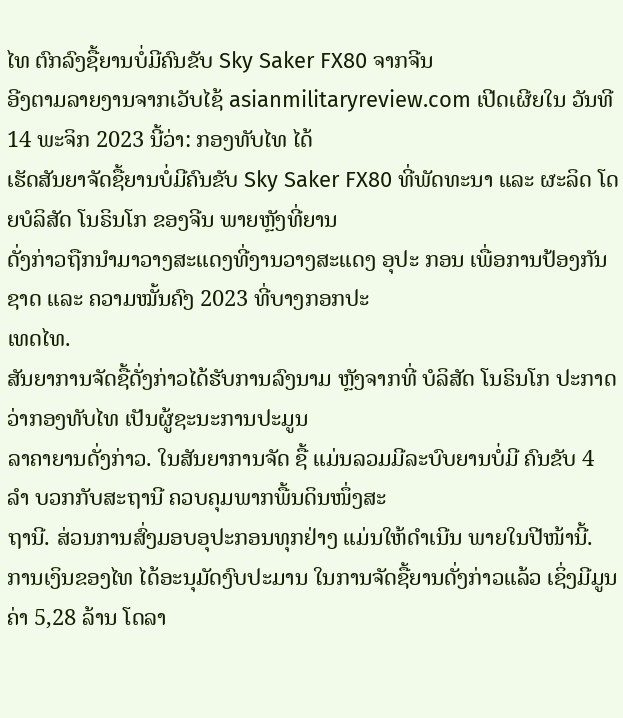ໄທ ຕົກລົງຊື້ຍານບໍ່ມີຄົນຂັບ Sky Saker FX80 ຈາກຈີນ
ອີງຕາມລາຍງານຈາກເວັບໄຊ້ asianmilitaryreview.com ເປີດເຜີຍໃນ ວັນທີ 14 ພະຈິກ 2023 ນີ້ວ່າ: ກອງທັບໄທ ໄດ້
ເຮັດສັນຍາຈັດຊື້ຍານບໍ່ມີຄົນຂັບ Sky Saker FX80 ທີ່ພັດທະນາ ແລະ ຜະລິດ ໂດຍບໍລິສັດ ໂນຣິນໂກ ຂອງຈີນ ພາຍຫຼັງທີ່ຍານ
ດັ່ງກ່າວຖືກນຳມາວາງສະແດງທີ່ງານວາງສະແດງ ອຸປະ ກອນ ເພື່ອການປ້ອງກັນຊາດ ແລະ ຄວາມໝັ້ນຄົງ 2023 ທີ່ບາງກອກປະ
ເທດໄທ.
ສັນຍາການຈັດຊື້ດັ່ງກ່າວໄດ້ຮັບການລົງນາມ ຫຼັງຈາກທີ່ ບໍລິສັດ ໂນຣິນໂກ ປະກາດວ່າກອງທັບໄທ ເປັນຜູ້ຊະນະການປະມູນ
ລາຄາຍານດັ່ງກ່າວ. ໃນສັນຍາການຈັດ ຊື້ ແມ່ນລວມມີລະບົບຍານບໍ່ມີ ຄົນຂັບ 4 ລຳ ບວກກັບສະຖານີ ຄວບຄຸມພາກພື້ນດິນໜຶ່ງສະ
ຖານີ. ສ່ວນການສົ່ງມອບອຸປະກອນທຸກຢ່າງ ແມ່ນໃຫ້ດຳເນີນ ພາຍໃນປີໜ້ານີ້.
ການເງິນຂອງໄທ ໄດ້ອະນຸມັດງົບປະມານ ໃນການຈັດຊື້ຍານດັ່ງກ່າວແລ້ວ ເຊິ່ງມີມູນ ຄ່າ 5,28 ລ້ານ ໂດລາ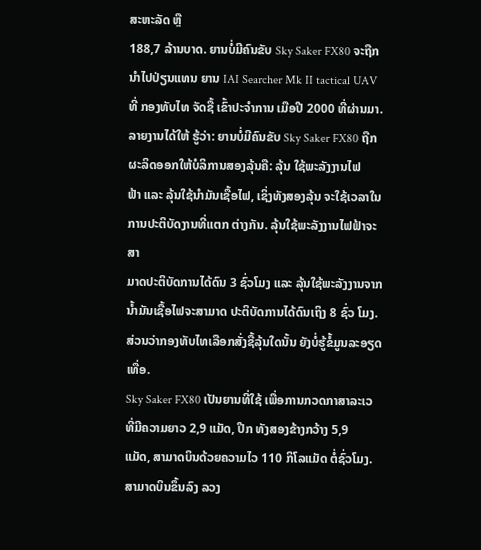ສະຫະລັດ ຫຼື
188,7 ລ້ານບາດ. ຍານບໍ່ມີຄົນຂັບ Sky Saker FX80 ຈະຖືກນຳໄປປ່ຽນແທນ ຍານ IAI Searcher Mk II tactical UAV
ທີ່ ກອງທັບໄທ ຈັດຊື້ ເຂົ້າປະຈຳການ ເມືອປີ 2000 ທີ່ຜ່ານມາ.
ລາຍງານໄດ້ໃຫ້ ຮູ້ວ່າ: ຍານບໍ່ມີຄົນຂັບ Sky Saker FX80 ຖືກຜະລິດອອກໃຫ້ບໍລິການສອງລຸ້ນຄື: ລຸ້ນ ໃຊ້ພະລັງງານໄຟ
ຟ້າ ແລະ ລຸ້ນໃຊ້ນຳມັນເຊື້ອໄຟ, ເຊິ່ງທັງສອງລຸ້ນ ຈະໃຊ້ເວລາໃນການປະຕິບັດງານທີ່ແຕກ ຕ່າງກັນ. ລຸ້ນໃຊ້ພະລັງງານໄຟຟ້າຈະສາ
ມາດປະຕິບັດການໄດ້ດົນ 3 ຊົ່ວໂມງ ແລະ ລຸ້ນໃຊ້ພະລັງງານຈາກ ນ້ຳມັນເຊື້ອໄຟຈະສາມາດ ປະຕິບັດການໄດ້ດົນເຖິງ 8 ຊົ່ວ ໂມງ.
ສ່ວນວ່າກອງທັບໄທເລືອກສັ່ງຊື້ລຸ້ນໃດນັ້ນ ຍັງບໍ່ຮູ້ຂໍ້ມູນລະອຽດເທື່ອ.
Sky Saker FX80 ເປັນຍານທີ່ໃຊ້ ເພື່ອການກວດກາສາລະເວ ທີ່ມີຄວາມຍາວ 2,9 ແມັດ, ປີກ ທັງສອງຂ້າງກວ້າງ 5,9
ແມັດ, ສາມາດບິນດ້ວຍຄວາມໄວ 110 ກິໂລແມັດ ຕໍ່ຊົ່ວໂມງ. ສາມາດບິນຂຶ້ນລົງ ລວງ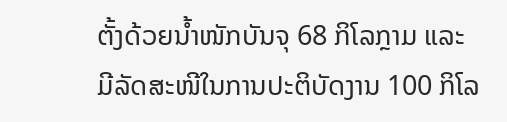ຕັ້ງດ້ວຍນ້ຳໜັກບັນຈຸ 68 ກິໂລກຼາມ ແລະ
ມີລັດສະໜີໃນການປະຕິບັດງານ 100 ກິໂລ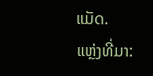ແມັດ.
ແຫຼ່ງທີ່ມາ: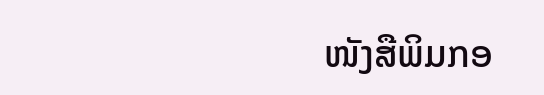ໜັງສືພິມກອ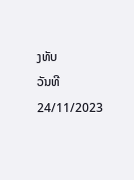ງທັບ
ວັນທີ 24/11/2023